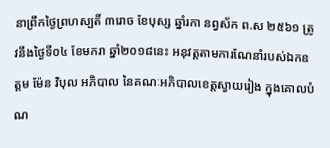នាព្រឹកថ្ងៃព្រហស្បតិ៍ ៣រោច ខែបុស្ស ឆ្នាំរកា នព្វស័ក ព.ស ២៥៦១ ត្រូវនឹងថ្ងៃទី០៤ ខែមករា ឆ្នាំ២០១៨នេះ អនុវត្តតាមការណែនាំរបស់ឯកឧត្ដម ម៉ែន វិបុល អភិបាល នៃគណៈអភិបាលខេត្តស្វាយរៀង ក្នុងគោលបំណ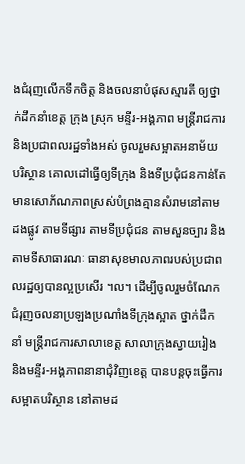ងជំរុញលើកទឹកចិត្ត និងចលនាបំផុសស្មារតី ឲ្យថ្នាក់ដឹកនាំខេត្ត ក្រុង ស្រុក មន្ទីរ-អង្គភាព មន្ត្រីរាជការ និងប្រជាពលរដ្ឋទាំងអស់ ចូលរួមសម្អាតអនាម័យ បរិស្ថាន គោលដៅធ្វើឲ្យទីក្រុង និងទីប្រជុំជនកាន់តែមានសោភ័ណភាពស្រស់បំព្រងគ្មានសំរាមនៅតាមដងផ្លូវ តាមទីផ្សារ តាមទីប្រជុំជន តាមសួនច្បារ និងតាមទីសាធារណៈ ធានាសុខមាលភាពរបស់ប្រជាពលរដ្ឋឲ្យបានល្អប្រសើរ ។ល។ ដើម្បីចូលរួមចំណែកជំរុញចលនាប្រឡងប្រណាំងទីក្រុងស្អាត ថ្នាក់ដឹកនាំ មន្ត្រីរាជការសាលាខេត្ត សាលាក្រុងស្វាយរៀង និងមន្ទីរ-អង្គភាពនានាជុំវិញខេត្ត បានបន្តចុះធ្វើការសម្អាតបរិស្ថាន នៅតាមដ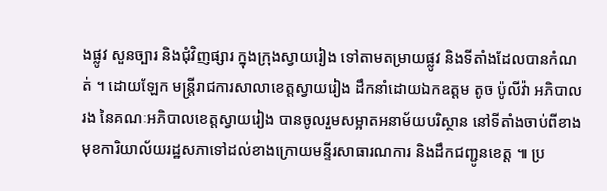ងផ្លូវ សួនច្បារ និងជុំវិញផ្សារ ក្នុងក្រុងស្វាយរៀង ទៅតាមតម្រាយផ្លូវ និងទីតាំងដែលបានកំណត់ ។ ដោយឡែក មន្រ្តីរាជការសាលាខេត្តស្វាយរៀង ដឹកនាំដោយឯកឧត្ដម តូច ប៉ូលីវ៉ា អភិបាលរង នៃគណៈអភិបាលខេត្តស្វាយរៀង បានចូលរួមសម្អាតអនាម័យបរិស្ថាន នៅទីតាំងចាប់ពីខាងមុខការិយាល័យរដ្ឋសភាទៅដល់ខាងក្រោយមន្ទីរសាធារណការ និងដឹកជញ្ជូនខេត្ត ៕ ប្រ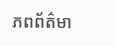ភពព័ត៌មា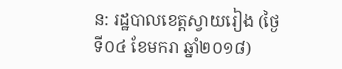ន: រដ្ឋបាលខេត្តស្វាយរៀង (ថ្ងៃទី០៤ ខែមករា ឆ្នាំ២០១៨)